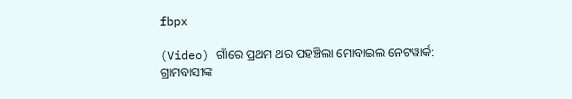fbpx

(Video) ଗାଁରେ ପ୍ରଥମ ଥର ପହଞ୍ଚିଲା ମୋବାଇଲ ନେଟୱାର୍କ: ଗ୍ରାମବାସୀଙ୍କ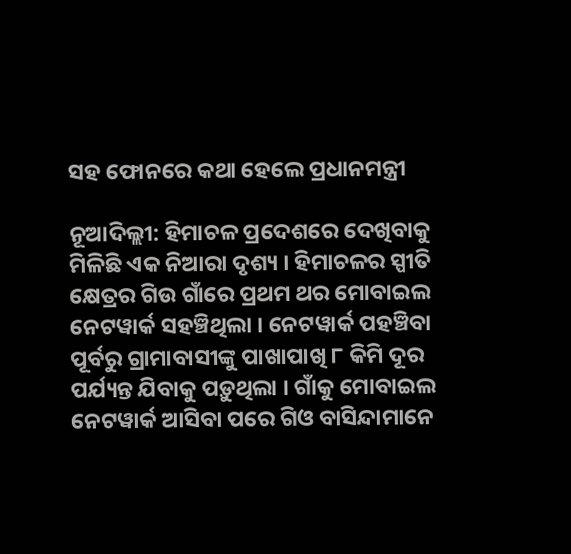ସହ ଫୋନରେ କଥା ହେଲେ ପ୍ରଧାନମନ୍ତ୍ରୀ

ନୂଆଦିଲ୍ଲୀ: ହିମାଚଳ ପ୍ରଦେଶରେ ଦେଖିବାକୁ ମିଳିଛି ଏକ ନିଆରା ଦୃଶ୍ୟ । ହିମାଚଳର ସ୍ପୀତି କ୍ଷେତ୍ରର ଗିଉ ଗାଁରେ ପ୍ରଥମ ଥର ମୋବାଇଲ ନେଟୱାର୍କ ସହଞ୍ଚିଥିଲା । ନେଟୱାର୍କ ପହଞ୍ଚିବା ପୂର୍ବରୁ ଗ୍ରାମାବାସୀଙ୍କୁ ପାଖାପାଖି ୮ କିମି ଦୂର ପର୍ଯ୍ୟନ୍ତ ଯିବାକୁ ପଡ଼ୁଥିଲା । ଗାଁକୁ ମୋବାଇଲ ନେଟୱାର୍କ ଆସିବା ପରେ ଗିଓ ବାସିନ୍ଦାମାନେ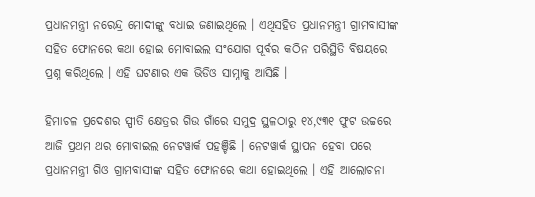ପ୍ରଧାନମନ୍ତ୍ରୀ ନରେନ୍ଦ୍ର ମୋଦୀଙ୍କୁ ବଧାଇ ଜଣାଇଥିଲେ । ଏଥିସହିତ ପ୍ରଧାନମନ୍ତ୍ରୀ ଗ୍ରାମବାସୀଙ୍କ ସହିତ ଫୋନରେ କଥା ହୋଇ ମୋବାଇଲ ସଂଯୋଗ ପୂର୍ବର କଠିନ ପରିସ୍ଥିତି ବିଷୟରେ ପ୍ରଶ୍ନ କରିଥିଲେ । ଏହି ଘଟଣାର ଏକ ଭିଡିଓ ସାମ୍ନାକୁ ଆସିଛି ।

ହିମାଚଳ ପ୍ରଦେଶର ସ୍ପୀତି କ୍ଷେତ୍ରର ଗିଉ ଗାଁରେ ସମୁଦ୍ର ସ୍ଥଳଠାରୁ ୧୪,୯୩୧ ଫୁଟ ଉଚ୍ଚରେ ଆଜି ପ୍ରଥମ ଥର ମୋବାଇଲ ନେଟୱାର୍କ ପହଞ୍ଚିଛି । ନେଟୱାର୍କ ସ୍ଥାପନ ହେବା ପରେ ପ୍ରଧାନମନ୍ତ୍ରୀ ଗିଓ ଗ୍ରାମବାସୀଙ୍କ ସହିତ ଫୋନରେ କଥା ହୋଇଥିଲେ । ଏହି ଆଲୋଚନା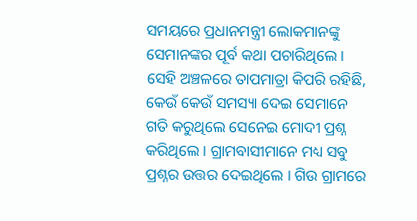ସମୟରେ ପ୍ରଧାନମନ୍ତ୍ରୀ ଲୋକମାନଙ୍କୁ ସେମାନଙ୍କର ପୂର୍ବ କଥା ପଚାରିଥିଲେ । ସେହି ଅଞ୍ଚଳରେ ତାପମାତ୍ରା କିପରି ରହିଛି, କେଉଁ କେଉଁ ସମସ୍ୟା ଦେଇ ସେମାନେ ଗତି କରୁଥିଲେ ସେନେଇ ମୋଦୀ ପ୍ରଶ୍ନ କରିଥିଲେ । ଗ୍ରାମବାସୀମାନେ ମଧ୍ୟ ସବୁ ପ୍ରଶ୍ନର ଉତ୍ତର ଦେଇଥିଲେ । ଗିଉ ଗ୍ରାମରେ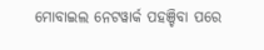ମୋବାଇଲ ନେଟୱାର୍କ ପହଞ୍ଚିବା ପରେ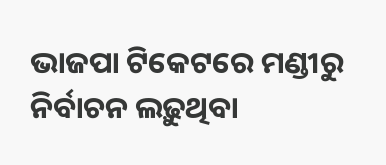ଭାଜପା ଟିକେଟରେ ମଣ୍ଡୀରୁ ନିର୍ବାଚନ ଲଢ଼ୁଥିବା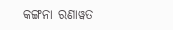କଙ୍ଗନା ରଣାୱତ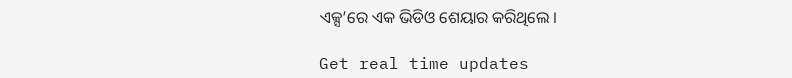ଏକ୍ସ’ରେ ଏକ ଭିଡିଓ ଶେୟାର କରିଥିଲେ ।

Get real time updates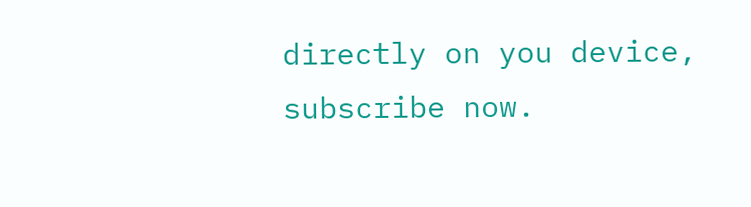directly on you device, subscribe now.